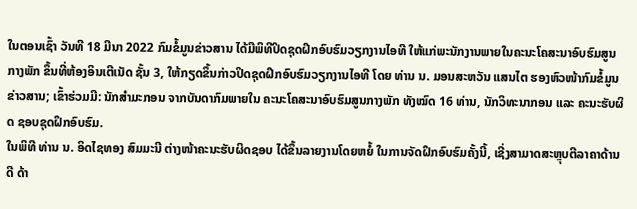ໃນຕອນເຊົ້າ ວັນທີ 18 ມີນາ 2022 ກົມຂໍ້ມູນຂ່າວສານ ໄດ້ມີພິທີປິດຊຸດຝຶກອົບຮົມວຽກງານໄອທີ ໃຫ້ແກ່ພະນັກງານພາຍໃນຄະນະໂຄສະນາອົບຮົມສູນກາງພັກ ຂຶ້ນທີ່ຫ້ອງອິນເຕີເນັດ ຊັ້ນ 3, ໃຫ້ກຽດຂຶ້ນກ່າວປິດຊຸດຝຶກອົບຮົມວຽກງານໄອທີ ໂດຍ ທ່ານ ນ. ມອນສະຫວັນ ແສນໄຕ ຮອງຫົວໜ້າກົມຂໍ້ມູນຂ່າວສານ; ເຂົ້າຮ່ວມມີ: ນັກສໍາມະກອນ ຈາກບັນດາກົມພາຍໃນ ຄະນະໂຄສະນາອົບຮົມສູນກາງພັກ ທັງໝົດ 16 ທ່ານ, ນັກວິທະນາກອນ ແລະ ຄະນະຮັບຜິດ ຊອບຊຸດຝຶກອົບຮົມ.
ໃນພິທີ ທ່ານ ນ. ອິດໄຊທອງ ສົມມະນີ ຕ່າງໜ້າຄະນະຮັບຜິດຊອບ ໄດ້ຂຶ້ນລາຍງານໂດຍຫຍໍ້ ໃນການຈັດຝຶກອົບຮົມຄັ້ງນີ້, ເຊີ່ງສາມາດສະຫຼຸບຕີລາຄາດ້ານດີ ດ້າ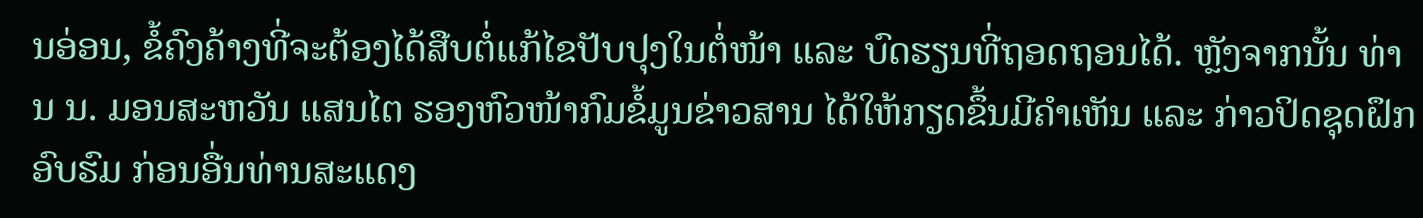ນອ່ອນ, ຂໍ້ຄົງຄ້າງທີ່ຈະຕ້ອງໄດ້ສືບຕໍ່ແກ້ໄຂປັບປຸງໃນຕໍ່ໜ້າ ແລະ ບົດຮຽນທີ່ຖອດຖອນໄດ້. ຫຼັງຈາກນັ້ນ ທ່ານ ນ. ມອນສະຫວັນ ແສນໄຕ ຮອງຫົວໜ້າກົມຂໍ້ມູນຂ່າວສານ ໄດ້ໃຫ້ກຽດຂຶ້ນມີຄໍາເຫັນ ແລະ ກ່າວປິດຊຸດຝຶກອົບຮົມ ກ່ອນອື່ນທ່ານສະແດງ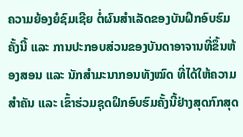ຄວາມຍ້ອງຍໍຊົມເຊີຍ ຕໍ່ຜົນສໍາເລັດຂອງບັນຝຶກອົບຮົມຄັ້ງນີ້ ແລະ ການປະກອບສ່ວນຂອງບັນດາອາຈານທີ່ຂຶ້ນຫ້ອງສອນ ແລະ ນັກສໍາມະນາກອນທັງໝົດ ທີ່ໄດ້ໃຫ້ຄວາມສໍາຄັນ ແລະ ເຂົ້າຮ່ວມຊຸດຝຶກອົບຮົມຄັ້ງນີ້ຢ່າງສຸດກົກສຸດ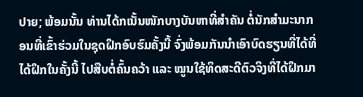ປາຍ; ພ້ອມນັ້ນ ທ່ານໄດ້ກເນັ້ນໜັກບາງບັນຫາທີ່ສໍາຄັນ ຕໍ່ນັກສໍາມະນາກອນທີ່ເຂົ້າຮ່ວມໃນຊຸດຝຶກອົບຮົມຄັ້ງນີ້ ຈົ່ງພ້ອມກັນນໍາເອົາບົດຮຽນທີ່ໄດ້ທີ່ໄດ້ຝຶກໃນຄັ້ງນີ້ ໄປສືບຕໍ່ຄົ້ນຄວ້າ ແລະ ໝູນໃຊ້ທິດສະດີຕົວຈິງທີ່ໄດ້ຝຶກມາ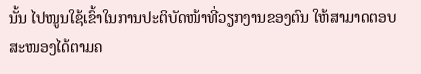ນັ້ນ ໄປໜູນໃຊ້ເຂົ້າໃນການປະຕິບັດໜ້າທີ່ວຽກງານຂອງຕົນ ໃຫ້ສາມາດຕອບສະໜອງໄດ້ຕາມຄ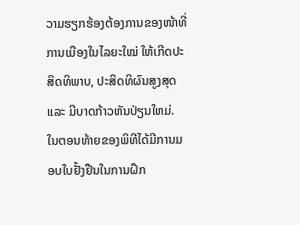ວາມຮຽກຮ້ອງຕ້ອງການຂອງໜ້າທີ່ການເມືອງໃນໄລຍະໃໝ່ ໃຫ້ເກີດປະສິດທິພາບ, ປະສິດທິຜົນສູງສຸດ ແລະ ມີບາດກ້າວຫັນປ່ຽນໃຫມ່.
ໃນຕອນທ້າຍຂອງພິທີໄດ້ມີການມອບໃບຢັ້ງຢືນໃນການຝຶກ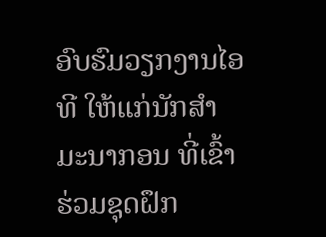ອົບຮົມວຽກງານໄອທີ ໃຫ້ແກ່ນັກສໍາມະນາກອນ ທີ່ເຂົ້າຮ່ວມຊຸດຝຶກ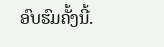ອົບຮົມຄັ້ງນີ້.